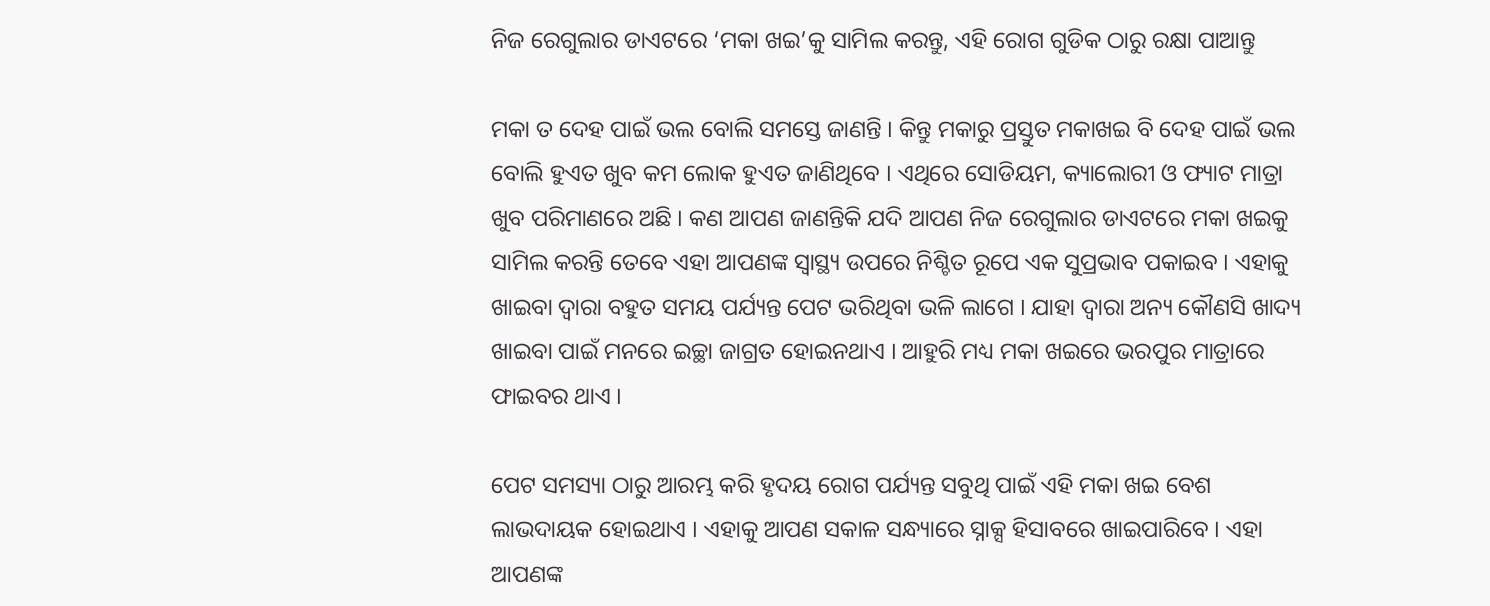ନିଜ ରେଗୁଲାର ଡାଏଟରେ ‘ମକା ଖଇ’କୁ ସାମିଲ କରନ୍ତୁ, ଏହି ରୋଗ ଗୁଡିକ ଠାରୁ ରକ୍ଷା ପାଆନ୍ତୁ

ମକା ତ ଦେହ ପାଇଁ ଭଲ ବୋଲି ସମସ୍ତେ ଜାଣନ୍ତି । କିନ୍ତୁ ମକାରୁ ପ୍ରସ୍ତୁତ ମକାଖଇ ବି ଦେହ ପାଇଁ ଭଲ ବୋଲି ହୁଏତ ଖୁବ କମ ଲୋକ ହୁଏତ ଜାଣିଥିବେ । ଏଥିରେ ସୋଡିୟମ, କ୍ୟାଲୋରୀ ଓ ଫ୍ୟାଟ ମାତ୍ରା ଖୁବ ପରିମାଣରେ ଅଛି । କଣ ଆପଣ ଜାଣନ୍ତିକି ଯଦି ଆପଣ ନିଜ ରେଗୁଲାର ଡାଏଟରେ ମକା ଖଇକୁ ସାମିଲ କରନ୍ତି ତେବେ ଏହା ଆପଣଙ୍କ ସ୍ୱାସ୍ଥ୍ୟ ଉପରେ ନିଶ୍ଚିତ ରୂପେ ଏକ ସୁପ୍ରଭାବ ପକାଇବ । ଏହାକୁ ଖାଇବା ଦ୍ୱାରା ବହୁତ ସମୟ ପର୍ଯ୍ୟନ୍ତ ପେଟ ଭରିଥିବା ଭଳି ଲାଗେ । ଯାହା ଦ୍ୱାରା ଅନ୍ୟ କୌଣସି ଖାଦ୍ୟ ଖାଇବା ପାଇଁ ମନରେ ଇଚ୍ଛା ଜାଗ୍ରତ ହୋଇନଥାଏ । ଆହୁରି ମଧ୍ୟ ମକା ଖଇରେ ଭରପୁର ମାତ୍ରାରେ ଫାଇବର ଥାଏ ।

ପେଟ ସମସ୍ୟା ଠାରୁ ଆରମ୍ଭ କରି ହୃଦୟ ରୋଗ ପର୍ଯ୍ୟନ୍ତ ସବୁଥି ପାଇଁ ଏହି ମକା ଖଇ ବେଶ ଲାଭଦାୟକ ହୋଇଥାଏ । ଏହାକୁ ଆପଣ ସକାଳ ସନ୍ଧ୍ୟାରେ ସ୍ନାକ୍ସ ହିସାବରେ ଖାଇପାରିବେ । ଏହା ଆପଣଙ୍କ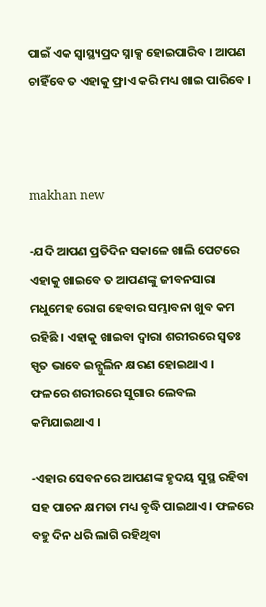ପାଇଁ ଏକ ସ୍ୱାସ୍ଥ୍ୟପ୍ରଦ ସ୍ନାକ୍ସ ହୋଇପାରିବ । ଆପଣ ଚାହିଁବେ ତ ଏହାକୁ ଫ୍ରାଏ କରି ମଧ୍ୟ ଖାଇ ପାରିବେ ।



makhan new

-ଯଦି ଆପଣ ପ୍ରତିଦିନ ସକାଳେ ଖାଲି ପେଟରେ ଏହାକୁ ଖାଇବେ ତ ଆପଣଙ୍କୁ ଜୀବନସାରା ମଧୁମେହ ରୋଗ ହେବାର ସମ୍ଭାବନା ଖୁବ କମ ରହିଛି । ଏହାକୁ ଖାଇବା ଦ୍ୱାରା ଶରୀରରେ ସ୍ୱତଃ ସ୍ପୃତ ଭାବେ ଇନ୍ସୁଲିନ କ୍ଷରଣ ହୋଇଥାଏ । ଫଳରେ ଶରୀରରେ ସୁଗାର ଲେବଲ କମିଯାଇଥାଏ ।

-ଏହାର ସେବନରେ ଆପଣଙ୍କ ହୃଦୟ ସୁସ୍ଥ ରହିବା ସହ ପାଚନ କ୍ଷମତା ମଧ୍ୟ ବୃଦ୍ଧି ପାଇଥାଏ । ଫଳରେ ବହୁ ଦିନ ଧରି ଲାଗି ରହିଥିବା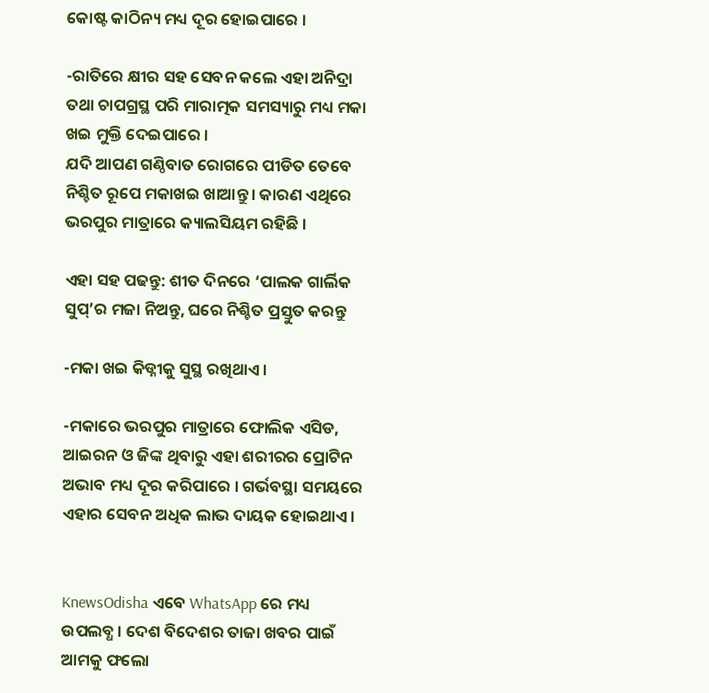କୋଷ୍ଟ କାଠିନ୍ୟ ମଧ୍ୟ ଦୂର ହୋଇପାରେ ।

-ରାତିରେ କ୍ଷୀର ସହ ସେବନ କଲେ ଏହା ଅନିଦ୍ରା ତଥା ଚାପଗ୍ରସ୍ଥ ପରି ମାରାତ୍ମକ ସମସ୍ୟାରୁ ମଧ୍ୟ ମକା ଖଇ ମୁକ୍ତି ଦେଇପାରେ ।
ଯଦି ଆପଣ ଗଣ୍ଠିବାତ ରୋଗରେ ପୀଡିତ ତେବେ ନିଶ୍ଚିତ ରୂପେ ମକାଖଇ ଖାଆନ୍ତୁ । କାରଣ ଏଥିରେ ଭରପୁର ମାତ୍ରାରେ କ୍ୟାଲସିୟମ ରହିଛି ।

ଏହା ସହ ପଢନ୍ତୁ: ଶୀତ ଦିନରେ ‘ପାଲକ ଗାର୍ଲିକ ସୁପ୍‌’ର ମଜା ନିଅନ୍ତୁ, ଘରେ ନିଶ୍ଚିତ ପ୍ରସ୍ତୁତ କରନ୍ତୁ

-ମକା ଖଇ କିଡ୍ନୀକୁ ସୁସ୍ଥ ରଖିଥାଏ ।

-ମକାରେ ଭରପୁର ମାତ୍ରାରେ ଫୋଲିକ ଏସିଡ, ଆଇରନ ଓ ଜିଙ୍କ ଥିବାରୁ ଏହା ଶରୀରର ପ୍ରୋଟିନ ଅଭାବ ମଧ୍ୟ ଦୂର କରିପାରେ । ଗର୍ଭବସ୍ଥା ସମୟରେ ଏହାର ସେବନ ଅଧିକ ଲାଭ ଦାୟକ ହୋଇଥାଏ ।


KnewsOdisha ଏବେ WhatsApp ରେ ମଧ୍ୟ ଉପଲବ୍ଧ । ଦେଶ ବିଦେଶର ତାଜା ଖବର ପାଇଁ ଆମକୁ ଫଲୋ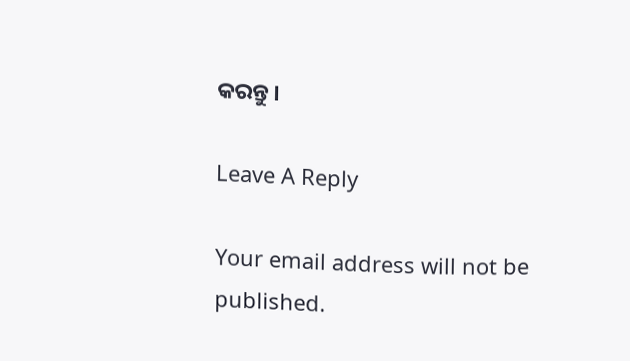କରନ୍ତୁ ।

Leave A Reply

Your email address will not be published.